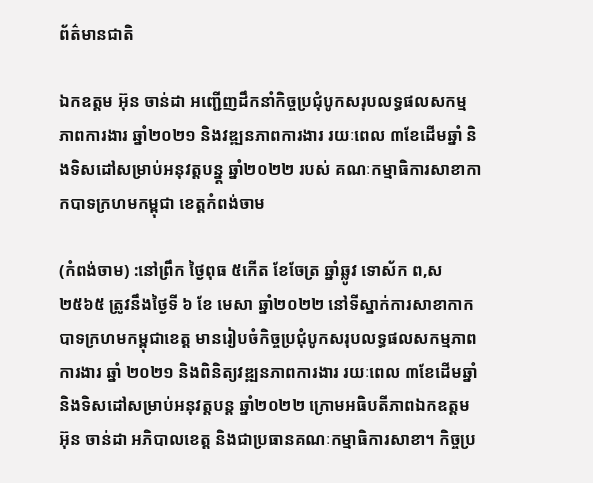ព័ត៌មានជាតិ

ឯកឧត្តម អ៊ុន ចាន់ដា អញ្ជើញដឹកនាំកិច្ចប្រជុំបូកសរុបលទ្ធផលសកម្មភាពការងារ ឆ្នាំ២០២១ និងវឌ្ឍនភាពការងារ រយៈពេល ៣ខែដើមឆ្នាំ និងទិសដៅសម្រាប់អនុវត្តបន្ន្ត ឆ្នាំ២០២២ របស់ គណៈកម្មាធិការសាខាកាកបាទក្រហមកម្ពុជា ខេត្តកំពង់ចាម

(កំពង់ចាម) :នៅព្រឹក ថ្ងៃពុធ ៥កើត ខែចែត្រ ឆ្នាំឆ្លូវ ទោស័ក ព,ស ២៥៦៥ ត្រូវនឹងថ្ងៃទី ៦ ខែ មេសា ឆ្នាំ២០២២ នៅទីស្នាក់ការសាខាកាកបាទក្រហមកម្ពុជាខេត្ត មានរៀបចំកិច្ចប្រជុំបូកសរុបលទ្ធផលសកម្មភាពការងារ ឆ្នាំ ២០២១ និងពិនិត្យវឌ្ឍនភាពការងារ រយៈពេល ៣ខែដើមឆ្នាំ និងទិសដៅសម្រាប់អនុវត្តបន្ត ឆ្នាំ២០២២ ក្រោមអធិបតីភាពឯកឧត្តម អ៊ុន ចាន់ដា អភិបាលខេត្ត និងជាប្រធានគណៈកម្មាធិការសាខា។ កិច្ចប្រ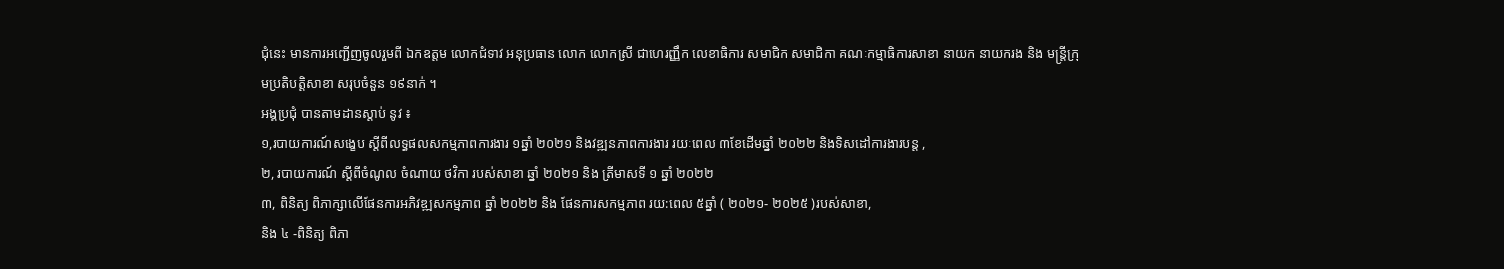ជុំនេះ មានការអញ្ជើញចូលរួមពី ឯកឧត្តម លោកជំទាវ អនុប្រធាន លោក លោកស្រី ជាហេរញ្ញឹក លេខាធិការ សមាជិក សមាជិកា គណៈកម្មាធិការសាខា នាយក នាយករង និង មន្ត្រីក្រុមប្រតិបត្តិសាខា សរុបចំនួន ១៩នាក់ ។
អង្គប្រជុំ បានតាមដានស្តាប់ នូវ ៖
១,របាយការណ៍សង្ខេប ស្តីពីលទ្ធផលសកម្មភាពការងារ ១ឆ្នាំ ២០២១ និងវឌ្ឍនភាពការងារ រយៈពេល ៣ខែដើមឆ្នាំ ២០២២ និងទិសដៅការងារបន្ត ,
២, របាយការណ៍ ស្តីពីចំណូល ចំណាយ ថវិកា របស់សាខា ឆ្នាំ ២០២១ និង ត្រីមាសទី ១ ឆ្នាំ ២០២២
៣, ពិនិត្យ ពិភាក្សាលើផែនការអភិវឌ្ឍសកម្មភាព ឆ្នាំ ២០២២ និង ផែនការសកម្មភាព រយ:ពេល ៥ឆ្នាំ ( ២០២១- ២០២៥ )របស់សាខា,
និង ៤ -ពិនិត្យ ពិភា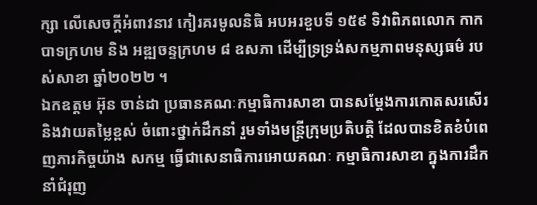ក្សា លើសេចក្តីអំពាវនាវ កៀរគរមូលនិធិ អបអរខួបទី ១៥៩ ទិវាពិភពលោក កាកបាទក្រហម និង អឌ្ឍចន្ទក្រហម ៨ ឧសភា ដើម្បីទ្រទ្រង់សកម្មភាពមនុស្សធម៌ របស់សាខា ឆ្នាំ២០២២ ។
ឯកឧត្តម អ៊ុន ចាន់ដា ប្រធានគណៈកម្មាធិការសាខា បានសម្តែងការកោតសរសើរ និងវាយតម្លៃខ្ពស់ ចំពោះថ្នាក់ដឹកនាំ រួមទាំងមន្ត្រីក្រុមប្រតិបត្តិ ដែលបានខិតខំបំពេញភារកិច្ចយ៉ាង សកម្ម ធ្វើជាសេនាធិការអោយគណៈ កម្មាធិការសាខា ក្នុងការដឹកនាំជំរុញ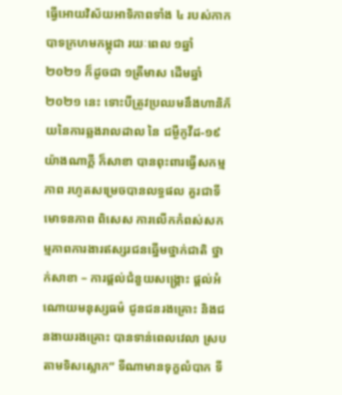ធ្វើអោយវិស័យអាទិភាពទាំង ៤ របស់កាកបាទក្រហមកម្ពុជា រយៈពេល ១ឆ្នាំ ២០២១ ក៏ដូចជា ១ត្រីមាស ដើមឆ្នាំ២០២១ នេះ ទោះបីត្រូវប្រឈមនឹងហានិភ័យនៃការឆ្លងរាលដាល នៃ ជម្ងឺកូវីដ-១៩ យ៉ាងណាក្តី ក៏សាខា បានពុះពារធ្វើសកម្មភាព រហូតសម្រេចបានលទ្ធផល គួរជាទីមោទនភាព ពិសេស ការលើកកំពស់សកម្មភាពការងារឥស្សរជនឆ្នើមថ្នាក់ជាតិ ថ្នាក់សាខា – ការផ្តល់ជំនួយសង្រ្គោះ ផ្តល់អំណោយមនុស្សធម៌ ជូនជនរងគ្រោះ និងជនងាយរងគ្រោះ បានទាន់ពេលវេលា ស្របតាមទិសស្លោក” ទីណាមានទុក្ខលំបាក ទី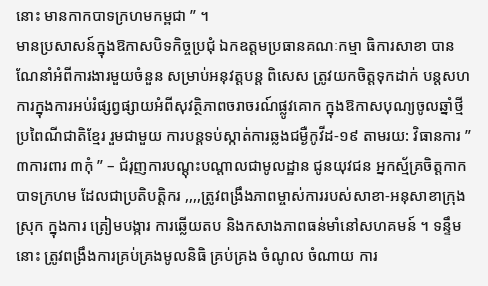នោះ មានកាកបាទក្រហមកម្ពជា ” ។
មានប្រសាសន៍ក្នុងឱកាសបិទកិច្ចប្រជុំ ឯកឧត្តមប្រធានគណៈកម្មា ធិការសាខា បានណែនាំអំពីការងារមួយចំនួន សម្រាប់អនុវត្តបន្ត ពិសេស ត្រូវយកចិត្តទុកដាក់ បន្តសហការក្នុងការអប់រំផ្សព្វផ្សាយអំពីសុវត្ថិភាពចរាចរណ៍ផ្លូវគោក ក្នុងឱកាសបុណ្យចូលឆ្នាំថ្មីប្រពៃណីជាតិខ្មែរ រួមជាមួយ ការបន្តទប់ស្កាត់ការឆ្លងជម្ងឺកូវីដ-១៩ តាមរយ: វិធានការ ” ៣ការពារ ៣កុំ ” – ជំរុញការបណ្ដុះបណ្ដាលជាមូលដ្ឋាន ជូនយុវជន អ្នកស្ម័គ្រចិត្តកាកបាទក្រហម ដែលជាប្រតិបត្តិករ ,,,,ត្រូវពង្រឹងភាពម្ចាស់ការរបស់សាខា-អនុសាខាក្រុង ស្រុក ក្នុងការ ត្រៀមបង្ការ ការឆ្លើយតប និងកសាងភាពធន់មាំនៅសហគមន៍ ។ ទន្ទឹមនោះ ត្រូវពង្រឹងការគ្រប់គ្រងមូលនិធិ គ្រប់គ្រង ចំណូល ចំណាយ ការ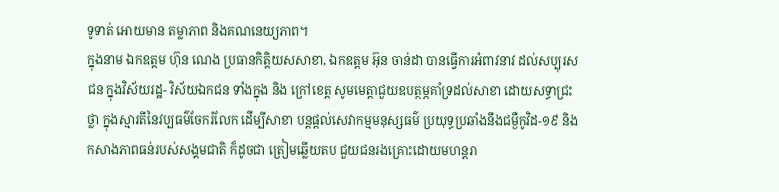ទូទាត់ អោយមាន តម្លាភាព និងគណនេយ្យភាព។
ក្នុងនាម ឯកឧត្តម ហ៊ុន ណេង ប្រធានកិត្តិយសសាខា, ឯកឧត្តម អ៊ុន ចាន់ដា បានធ្វើការអំពាវនាវ ដល់សប្បុរសជន ក្នុងវិស័យរដ្ឋ- វិស័យឯកជន ទាំងក្នុង និង ក្រៅខេត្ត សូមមេត្តាជួយឧបត្ថម្ភគាំទ្រដល់សាខា ដោយសទ្ធាជ្រះថ្លា ក្នុងស្មារតីនៃវប្បធម៌ចែករំលែក ដើម្បីសាខា បន្តផ្តល់សេវាកម្មមនុស្សធម៌ ប្រយុទ្ធប្រឆាំងនឹងជម្ងឺកូវិដ-១៩ និង កសាងភាពធន់របស់សង្គមជាតិ ក៏ដូចជា ត្រៀមឆ្លើយតប ជួយជនរងគ្រោះដោយមហន្តរា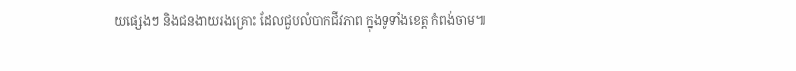យផ្សេងៗ និងជនងាយរងគ្រោះ ដែលជួបលំបាកជីវភាព ក្នុងទូទាំងខេត្ត កំពង់ចាម៕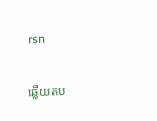rsn

ឆ្លើយតប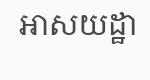អាសយដ្ឋា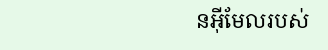នអ៊ីមែលរបស់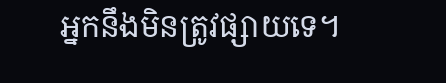អ្នកនឹងមិនត្រូវផ្សាយទេ។